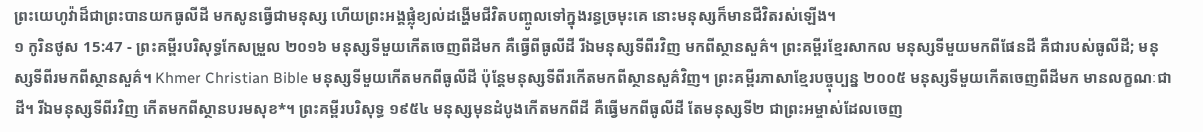ព្រះយេហូវ៉ាដ៏ជាព្រះបានយកធូលីដី មកសូនធ្វើជាមនុស្ស ហើយព្រះអង្គផ្លុំខ្យល់ដង្ហើមជីវិតបញ្ចូលទៅក្នុងរន្ធច្រមុះគេ នោះមនុស្សក៏មានជីវិតរស់ឡើង។
១ កូរិនថូស 15:47 - ព្រះគម្ពីរបរិសុទ្ធកែសម្រួល ២០១៦ មនុស្សទីមួយកើតចេញពីដីមក គឺធ្វើពីធូលីដី រីឯមនុស្សទីពីរវិញ មកពីស្ថានសួគ៌។ ព្រះគម្ពីរខ្មែរសាកល មនុស្សទីមួយមកពីផែនដី គឺជារបស់ធូលីដី; មនុស្សទីពីរមកពីស្ថានសួគ៌។ Khmer Christian Bible មនុស្សទីមួយកើតមកពីធូលីដី ប៉ុន្ដែមនុស្សទីពីរកើតមកពីស្ថានសួគ៌វិញ។ ព្រះគម្ពីរភាសាខ្មែរបច្ចុប្បន្ន ២០០៥ មនុស្សទីមួយកើតចេញពីដីមក មានលក្ខណៈជាដី។ រីឯមនុស្សទីពីរវិញ កើតមកពីស្ថានបរមសុខ*។ ព្រះគម្ពីរបរិសុទ្ធ ១៩៥៤ មនុស្សមុនដំបូងកើតមកពីដី គឺធ្វើមកពីធូលីដី តែមនុស្សទី២ ជាព្រះអម្ចាស់ដែលចេញ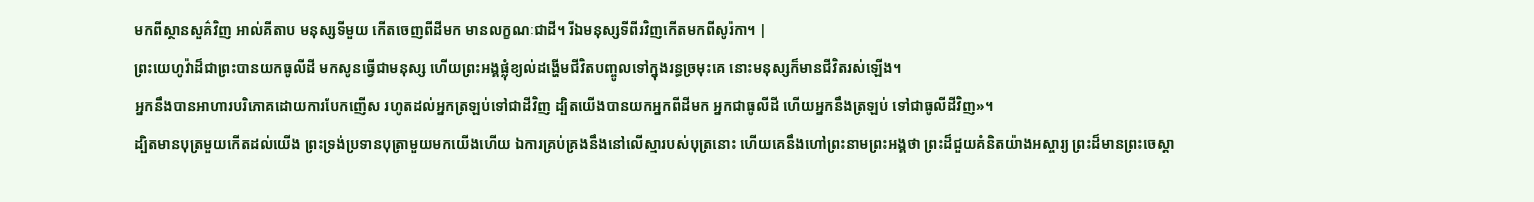មកពីស្ថានសួគ៌វិញ អាល់គីតាប មនុស្សទីមួយ កើតចេញពីដីមក មានលក្ខណៈជាដី។ រីឯមនុស្សទីពីរវិញកើតមកពីសូរ៉កា។ |
ព្រះយេហូវ៉ាដ៏ជាព្រះបានយកធូលីដី មកសូនធ្វើជាមនុស្ស ហើយព្រះអង្គផ្លុំខ្យល់ដង្ហើមជីវិតបញ្ចូលទៅក្នុងរន្ធច្រមុះគេ នោះមនុស្សក៏មានជីវិតរស់ឡើង។
អ្នកនឹងបានអាហារបរិភោគដោយការបែកញើស រហូតដល់អ្នកត្រឡប់ទៅជាដីវិញ ដ្បិតយើងបានយកអ្នកពីដីមក អ្នកជាធូលីដី ហើយអ្នកនឹងត្រឡប់ ទៅជាធូលីដីវិញ»។
ដ្បិតមានបុត្រមួយកើតដល់យើង ព្រះទ្រង់ប្រទានបុត្រាមួយមកយើងហើយ ឯការគ្រប់គ្រងនឹងនៅលើស្មារបស់បុត្រនោះ ហើយគេនឹងហៅព្រះនាមព្រះអង្គថា ព្រះដ៏ជួយគំនិតយ៉ាងអស្ចារ្យ ព្រះដ៏មានព្រះចេស្តា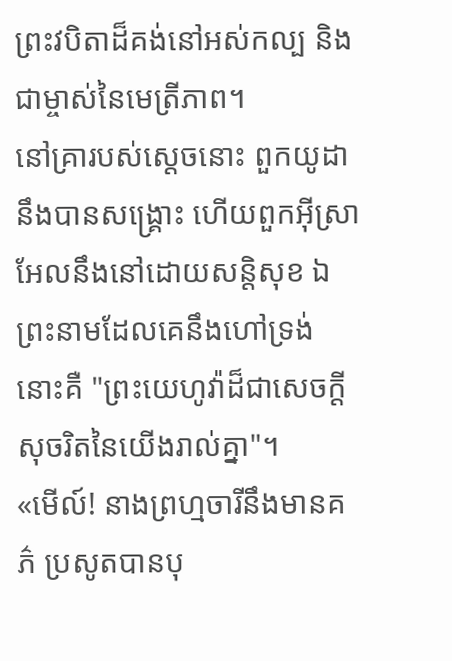ព្រះវបិតាដ៏គង់នៅអស់កល្ប និងជាម្ចាស់នៃមេត្រីភាព។
នៅគ្រារបស់ស្ដេចនោះ ពួកយូដានឹងបានសង្គ្រោះ ហើយពួកអ៊ីស្រាអែលនឹងនៅដោយសន្តិសុខ ឯព្រះនាមដែលគេនឹងហៅទ្រង់ នោះគឺ "ព្រះយេហូវ៉ាដ៏ជាសេចក្ដីសុចរិតនៃយើងរាល់គ្នា"។
«មើល៍! នាងព្រហ្មចារីនឹងមានគភ៌ ប្រសូតបានបុ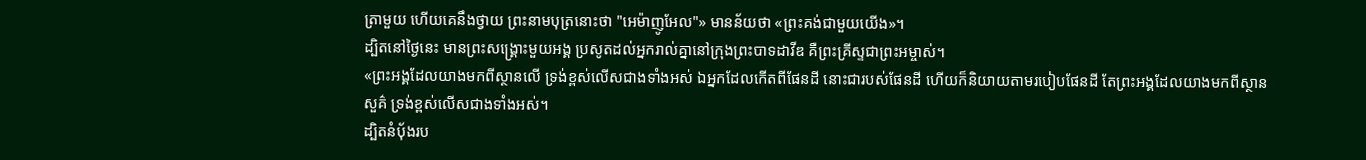ត្រាមួយ ហើយគេនឹងថ្វាយ ព្រះនាមបុត្រនោះថា "អេម៉ាញូអែល"» មានន័យថា «ព្រះគង់ជាមួយយើង»។
ដ្បិតនៅថ្ងៃនេះ មានព្រះសង្គ្រោះមួយអង្គ ប្រសូតដល់អ្នករាល់គ្នានៅក្រុងព្រះបាទដាវីឌ គឺព្រះគ្រីស្ទជាព្រះអម្ចាស់។
«ព្រះអង្គដែលយាងមកពីស្ថានលើ ទ្រង់ខ្ពស់លើសជាងទាំងអស់ ឯអ្នកដែលកើតពីផែនដី នោះជារបស់ផែនដី ហើយក៏និយាយតាមរបៀបផែនដី តែព្រះអង្គដែលយាងមកពីស្ថានសួគ៌ ទ្រង់ខ្ពស់លើសជាងទាំងអស់។
ដ្បិតនំបុ័ងរប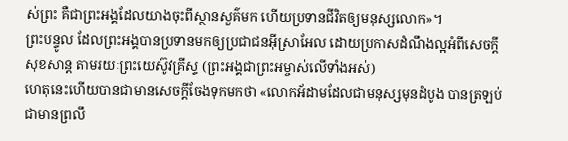ស់ព្រះ គឺជាព្រះអង្គដែលយាងចុះពីស្ថានសួគ៌មក ហើយប្រទានជីវិតឲ្យមនុស្សលោក»។
ព្រះបន្ទូល ដែលព្រះអង្គបានប្រទានមកឲ្យប្រជាជនអ៊ីស្រាអែល ដោយប្រកាសដំណឹងល្អអំពីសេចក្តីសុខសាន្ត តាមរយៈព្រះយេស៊ូវគ្រីស្ទ (ព្រះអង្គជាព្រះអម្ចាស់លើទាំងអស់)
ហេតុនេះហើយបានជាមានសេចក្តីចែងទុកមកថា «លោកអ័ដាមដែលជាមនុស្សមុនដំបូង បានត្រឡប់ជាមានព្រលឹ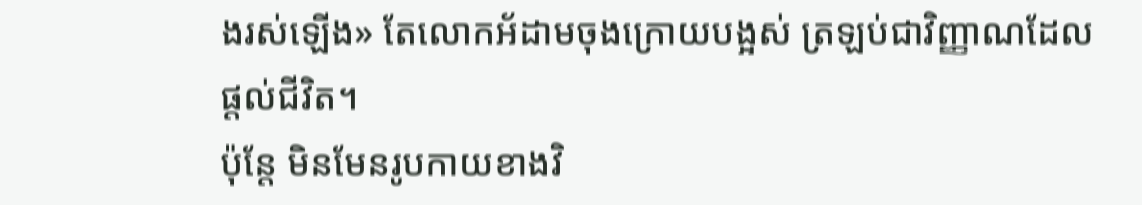ងរស់ឡើង» តែលោកអ័ដាមចុងក្រោយបង្អស់ ត្រឡប់ជាវិញ្ញាណដែលផ្ដល់ជីវិត។
ប៉ុន្តែ មិនមែនរូបកាយខាងវិ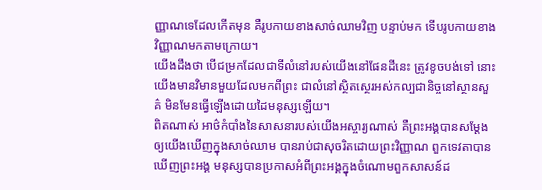ញ្ញាណទេដែលកើតមុន គឺរូបកាយខាងសាច់ឈាមវិញ បន្ទាប់មក ទើបរូបកាយខាងវិញ្ញាណមកតាមក្រោយ។
យើងដឹងថា បើជម្រកដែលជាទីលំនៅរបស់យើងនៅផែនដីនេះ ត្រូវខូចបង់ទៅ នោះយើងមានវិមានមួយដែលមកពីព្រះ ជាលំនៅសិ្ថតស្ថេរអស់កល្បជានិច្ចនៅស្ថានសួគ៌ មិនមែនធ្វើឡើងដោយដៃមនុស្សឡើយ។
ពិតណាស់ អាថ៌កំបាំងនៃសាសនារបស់យើងអស្ចារ្យណាស់ គឺព្រះអង្គបានសម្ដែងឲ្យយើងឃើញក្នុងសាច់ឈាម បានរាប់ជាសុចរិតដោយព្រះវិញ្ញាណ ពួកទេវតាបានឃើញព្រះអង្គ មនុស្សបានប្រកាសអំពីព្រះអង្គក្នុងចំណោមពួកសាសន៍ដ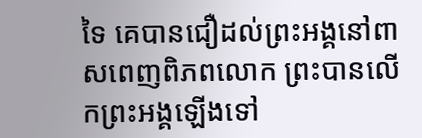ទៃ គេបានជឿដល់ព្រះអង្គនៅពាសពេញពិភពលោក ព្រះបានលើកព្រះអង្គឡើងទៅ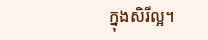ក្នុងសិរីល្អ។